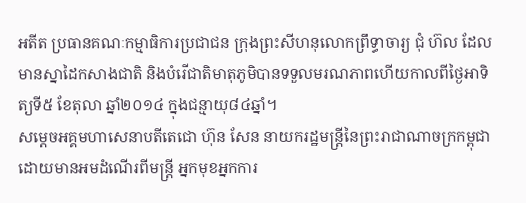អតីត ប្រធានគណៈកម្មាធិការប្រជាជន ក្រុងព្រះសីហនុលោកព្រឹទ្ធាចារ្យ ជុំ ហ៊ល ដែលមានស្នាដៃកសាងជាតិ និងបំរើជាតិមាតុភូមិបានទទួលមរណភាពហើយកាលពីថ្ងៃអាទិត្យទី៥ ខែតុលា ឆ្នាំ២០១៤ ក្នុងជន្មាយុ៨៤ឆ្នាំ។
សម្តេចអគ្គមហាសេនាបតីតេជោ ហ៊ុន សែន នាយករដ្ឋមន្ត្រីនៃព្រះរាជាណាចក្រកម្ពុជា ដោយមានអមដំណើរពីមន្ត្រី អ្នកមុខអ្នកការ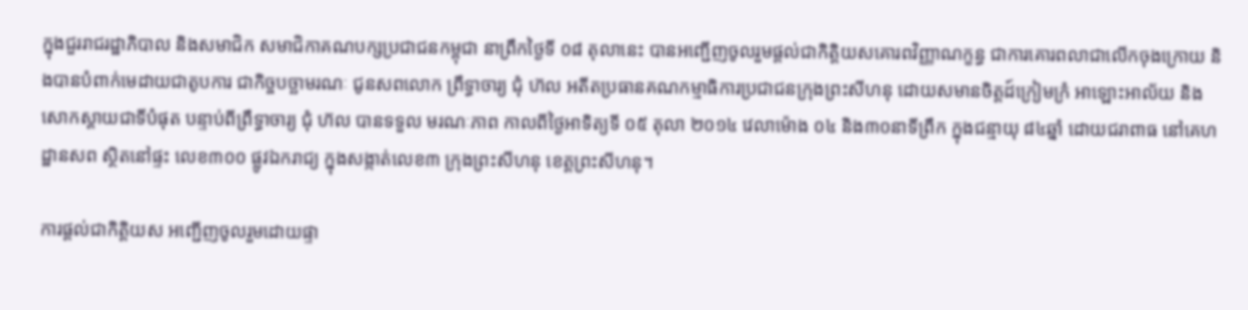ក្នុងជួររាជរដ្ឋាភិបាល និងសមាជិក សមាជិកាគណបក្សប្រជាជនកម្ពុជា នាព្រឹកថ្ងៃទី ០៨ តុលានេះ បានអញ្ជើញចូលរួមផ្តល់ជាកិត្តិយសគោរពវិញ្ញាណក្ខន្ធ ជាការគោរពលាជាលើកចុងក្រោយ និងបានបំពាក់មេដាយជាតូបការ ជាកិច្ចបច្ឆាមរណៈ ជូនសពលោក ព្រឹទ្ធាចារ្យ ជុំ ហ៊ល អតីតប្រធានគណកម្មាធិការប្រជាជនក្រុងព្រះសីហនុ ដោយសមានចិត្តដ៍ក្រៀមក្រំ អាឡោះអាល័យ និងសោកស្តាយជាទីបំផុត បន្ទាប់ពីព្រឹទ្ធាចារ្យ ជុំ ហ៊ល បានទទួល មរណៈភាព កាលពីថ្ងៃអាទិត្យទី ០៥ តុលា ២០១៤ វេលាម៉ោង ០៤ និង៣០នាទីព្រឹក ក្នុងជន្មាយុ ៨៤ឆ្នាំ ដោយជរាពាធ នៅគេហដ្ឋានសព ស្ថិតនៅផ្ទះ លេខ៣០០ ផ្លូវឯករាជ្យ ក្នុងសង្កាត់លេខ៣ ក្រុងព្រះសីហនុ ខេត្តព្រះសីហនុ។

ការផ្តល់ជាកិត្តិយស អញ្ជើញចូលរួមដោយផ្ទា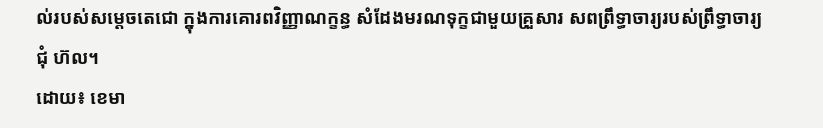ល់របស់សម្តេចតេជោ ក្នុងការគោរពវិញ្ញាណក្ខន្ធ សំដែងមរណទុក្ខជាមួយគ្រួសារ សពព្រឹទ្ធាចារ្យរបស់ព្រឹទ្ធាចារ្យ ជុំ ហ៊ល។
ដោយ៖ ខេមា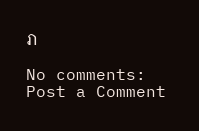រា

No comments:
Post a Comment